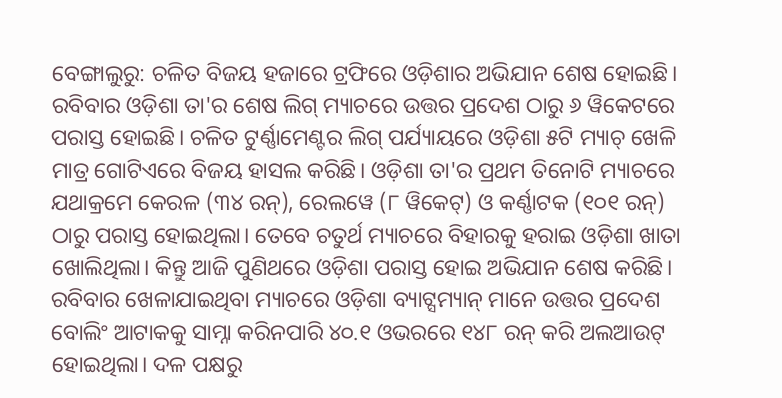ବେଙ୍ଗାଲୁରୁ: ଚଳିତ ବିଜୟ ହଜାରେ ଟ୍ରଫିରେ ଓଡ଼ିଶାର ଅଭିଯାନ ଶେଷ ହୋଇଛି। ରବିବାର ଓଡ଼ିଶା ତା'ର ଶେଷ ଲିଗ୍ ମ୍ୟାଚରେ ଉତ୍ତର ପ୍ରଦେଶ ଠାରୁ ୬ ୱିକେଟରେ ପରାସ୍ତ ହୋଇଛି। ଚଳିତ ଟୁର୍ଣ୍ଣାମେଣ୍ଟର ଲିଗ୍ ପର୍ଯ୍ୟାୟରେ ଓଡ଼ିଶା ୫ଟି ମ୍ୟାଚ୍ ଖେଳି ମାତ୍ର ଗୋଟିଏରେ ବିଜୟ ହାସଲ କରିଛି। ଓଡ଼ିଶା ତା'ର ପ୍ରଥମ ତିନୋଟି ମ୍ୟାଚରେ ଯଥାକ୍ରମେ କେରଳ (୩୪ ରନ୍), ରେଲୱେ (୮ ୱିକେଟ୍) ଓ କର୍ଣ୍ଣାଟକ (୧୦୧ ରନ୍) ଠାରୁ ପରାସ୍ତ ହୋଇଥିଲା। ତେବେ ଚତୁର୍ଥ ମ୍ୟାଚରେ ବିହାରକୁ ହରାଇ ଓଡ଼ିଶା ଖାତା ଖୋଲିଥିଲା। କିନ୍ତୁ ଆଜି ପୁଣିଥରେ ଓଡ଼ିଶା ପରାସ୍ତ ହୋଇ ଅଭିଯାନ ଶେଷ କରିଛି।
ରବିବାର ଖେଳାଯାଇଥିବା ମ୍ୟାଚରେ ଓଡ଼ିଶା ବ୍ୟାଟ୍ସମ୍ୟାନ୍ ମାନେ ଉତ୍ତର ପ୍ରଦେଶ ବୋଲିଂ ଆଟାକକୁ ସାମ୍ନା କରିନପାରି ୪୦.୧ ଓଭରରେ ୧୪୮ ରନ୍ କରି ଅଲଆଉଟ୍ ହୋଇଥିଲା। ଦଳ ପକ୍ଷରୁ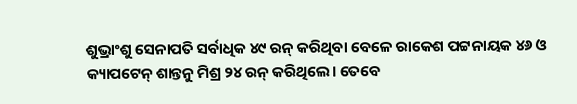ଶୁଭ୍ରାଂଶୁ ସେନାପତି ସର୍ବାଧିକ ୪୯ ରନ୍ କରିଥିବା ବେଳେ ରାକେଶ ପଟ୍ଟନାୟକ ୪୬ ଓ କ୍ୟାପଟେନ୍ ଶାନ୍ତନୁ ମିଶ୍ର ୨୪ ରନ୍ କରିଥିଲେ। ତେବେ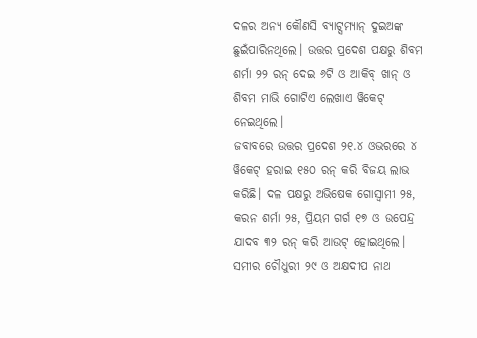ଦଳର ଅନ୍ୟ କୌଣସି ବ୍ୟାଟ୍ସମ୍ୟାନ୍ ଦୁଇଅଙ୍କ ଛୁଇଁପାରିନଥିଲେ। ଉତ୍ତର ପ୍ରଦେଶ ପକ୍ଷରୁ ଶିବମ ଶର୍ମା ୨୨ ରନ୍ ଦେଇ ୬ଟି ଓ ଆକିବ୍ ଖାନ୍ ଓ ଶିବମ ମାଭି ଗୋଟିଏ ଲେଖାଏ ୱିକେଟ୍ ନେଇଥିଲେ।
ଜବାବରେ ଉତ୍ତର ପ୍ରଦେଶ ୨୧.୪ ଓଭରରେ ୪ ୱିକେଟ୍ ହରାଇ ୧୫୦ ରନ୍ କରି ବିଜୟ ଲାଭ କରିଛି। ଦଳ ପକ୍ଷରୁ ଅଭିଷେକ ଗୋସ୍ୱାମୀ ୨୫, କରନ ଶର୍ମା ୨୫, ପ୍ରିୟମ ଗର୍ଗ ୧୭ ଓ ଉପେନ୍ଦ୍ର ଯାଦବ ୩୨ ରନ୍ କରି ଆଉଟ୍ ହୋଇଥିଲେ। ସମୀର ଚୌଧୁରୀ ୨୯ ଓ ଅକ୍ଷଦୀପ ନାଥ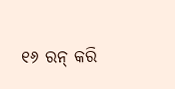୧୬ ରନ୍ କରି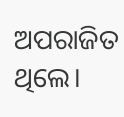ଅପରାଜିତ ଥିଲେ।